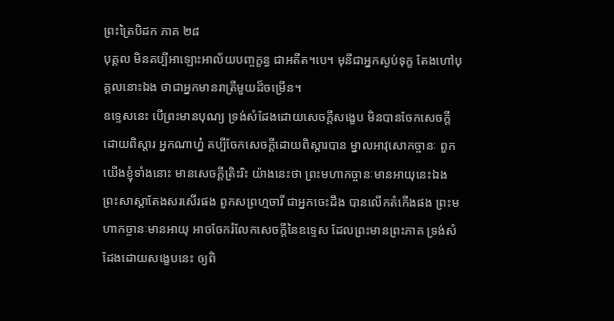ព្រះត្រៃបិដក ភាគ ២៨
បុគ្គល មិនគប្បីអាឡោះអាល័យបញ្ចក្ខន្ធ ជាអតីត។បេ។ មុនីជាអ្នកស្ងប់ទុក្ខ តែងហៅបុគ្គលនោះឯង ថាជាអ្នកមានរាត្រីមួយដ៏ចម្រើន។
ឧទ្ទេសនេះ បើព្រះមានបុណ្យ ទ្រង់សំដែងដោយសេចក្តីសង្ខេប មិនបានចែកសេចក្តីដោយពិស្តារ អ្នកណាហ្ន៎ គប្បីចែកសេចក្តីដោយពិស្តារបាន ម្នាលអាវុសោកច្ចានៈ ពួកយើងខ្ញុំទាំងនោះ មានសេចក្តីត្រិះរិះ យ៉ាងនេះថា ព្រះមហាកច្ចានៈមានអាយុនេះឯង ព្រះសាស្តាតែងសរសើរផង ពួកសព្រហ្មចារី ជាអ្នកចេះដឹង បានលើកតំកើងផង ព្រះមហាកច្ចានៈមានអាយុ អាចចែករំលែកសេចក្តីនៃឧទ្ទេស ដែលព្រះមានព្រះភាគ ទ្រង់សំដែងដោយសង្ខេបនេះ ឲ្យពិ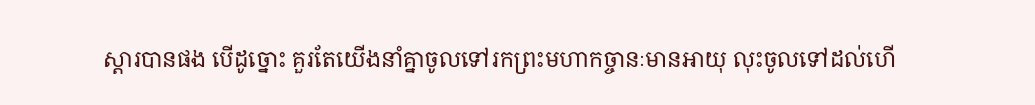ស្តារបានផង បើដូច្នោះ គួរតែយើងនាំគ្នាចូលទៅរកព្រះមហាកច្ចានៈមានអាយុ លុះចូលទៅដល់ហើ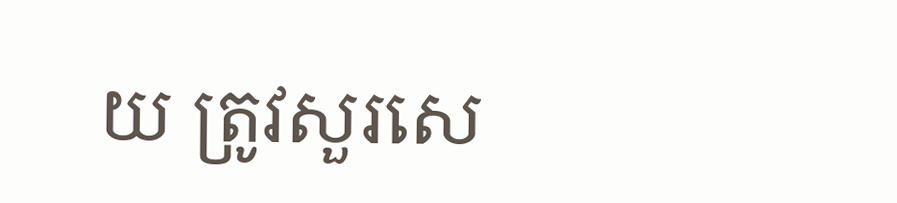យ ត្រូវសួរសេ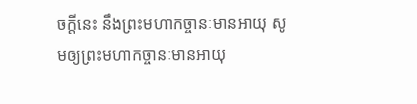ចក្តីនេះ នឹងព្រះមហាកច្ចានៈមានអាយុ សូមឲ្យព្រះមហាកច្ចានៈមានអាយុ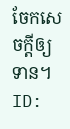ចែកសេចក្តីឲ្យទាន។
ID: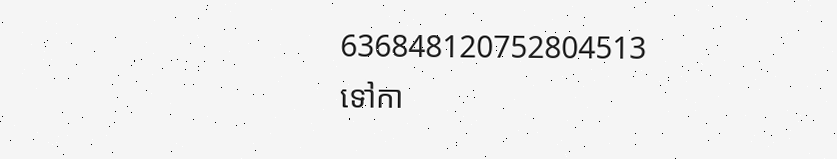636848120752804513
ទៅកា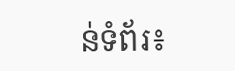ន់ទំព័រ៖